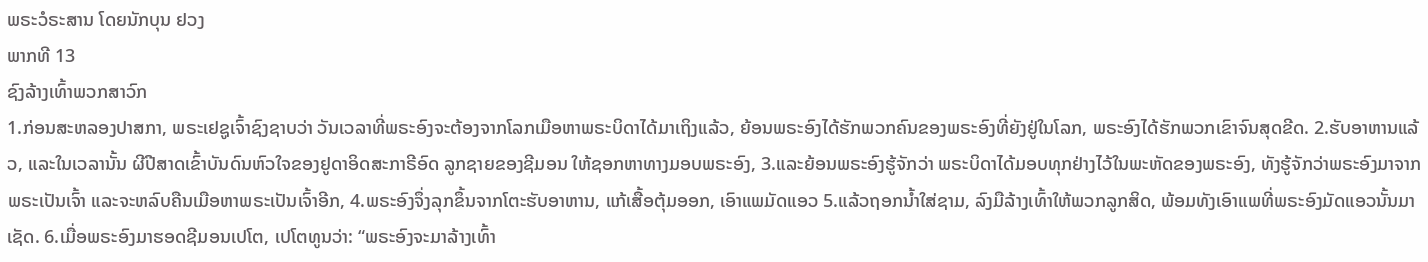ພຣະວໍຣະສານ ໂດຍນັກບຸນ ຢວງ
ພາກທີ 13
ຊົງລ້າງເທົ້າພວກສາວົກ
1.ກ່ອນສະຫລອງປາສກາ, ພຣະເຢຊູເຈົ້າຊົງຊາບວ່າ ວັນເວລາທີ່ພຣະອົງຈະຕ້ອງຈາກໂລກເມືອຫາພຣະບິດາໄດ້ມາເຖິງແລ້ວ, ຍ້ອນພຣະອົງໄດ້ຮັກພວກຄົນຂອງພຣະອົງທີ່ຍັງຢູ່ໃນໂລກ, ພຣະອົງໄດ້ຮັກພວກເຂົາຈົນສຸດຂີດ. 2.ຮັບອາຫານແລ້ວ, ແລະໃນເວລານັ້ນ ຜີປີສາດເຂົ້າບັນດົນຫົວໃຈຂອງຢູດາອິດສະກາຣີອົດ ລູກຊາຍຂອງຊີມອນ ໃຫ້ຊອກຫາທາງມອບພຣະອົງ, 3.ແລະຍ້ອນພຣະອົງຮູ້ຈັກວ່າ ພຣະບິດາໄດ້ມອບທຸກຢ່າງໄວ້ໃນພະຫັດຂອງພຣະອົງ, ທັງຮູ້ຈັກວ່າພຣະອົງມາຈາກພຣະເປັນເຈົ້າ ແລະຈະຫລົບຄືນເມືອຫາພຣະເປັນເຈົ້າອີກ, 4.ພຣະອົງຈຶ່ງລຸກຂຶ້ນຈາກໂຕະຮັບອາຫານ, ແກ້ເສື້ອຕຸ້ມອອກ, ເອົາແພມັດແອວ 5.ແລ້ວຖອກນ້ຳໃສ່ຊາມ, ລົງມືລ້າງເທົ້າໃຫ້ພວກລູກສິດ, ພ້ອມທັງເອົາແພທີ່ພຣະອົງມັດແອວນັ້ນມາເຊັດ. 6.ເມື່ອພຣະອົງມາຮອດຊີມອນເປໂຕ, ເປໂຕທູນວ່າ: “ພຣະອົງຈະມາລ້າງເທົ້າ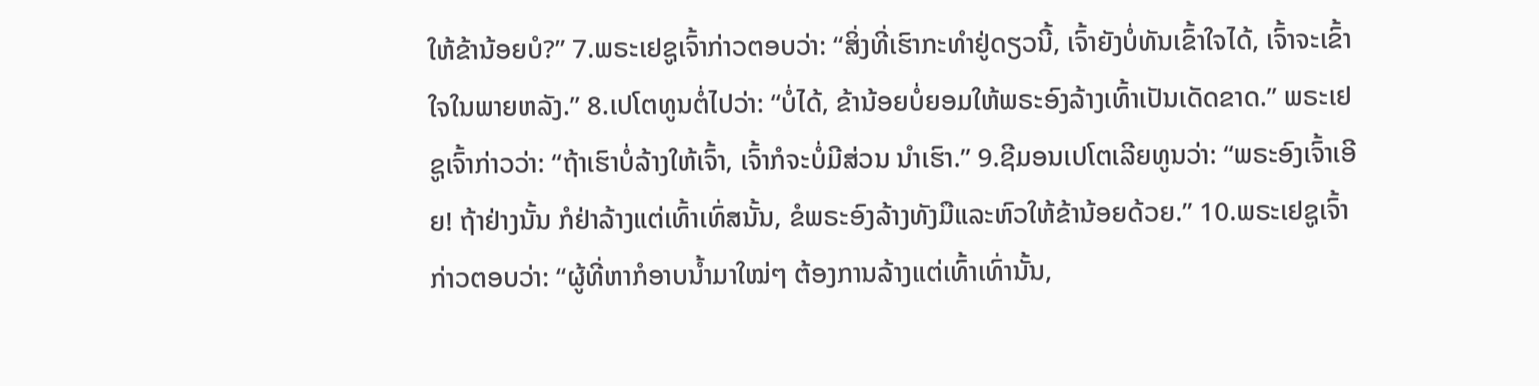ໃຫ້ຂ້ານ້ອຍບໍ?” 7.ພຣະເຢຊູເຈົ້າກ່າວຕອບວ່າ: “ສິ່ງທີ່ເຮົາກະທຳຢູ່ດຽວນີ້, ເຈົ້າຍັງບໍ່ທັນເຂົ້າໃຈໄດ້, ເຈົ້າຈະເຂົ້າໃຈໃນພາຍຫລັງ.” 8.ເປໂຕທູນຕໍ່ໄປວ່າ: “ບໍ່ໄດ້, ຂ້ານ້ອຍບໍ່ຍອມໃຫ້ພຣະອົງລ້າງເທົ້າເປັນເດັດຂາດ.” ພຣະເຢຊູເຈົ້າກ່າວວ່າ: “ຖ້າເຮົາບໍ່ລ້າງໃຫ້ເຈົ້າ, ເຈົ້າກໍຈະບໍ່ມີສ່ວນ ນຳເຮົາ.” 9.ຊີມອນເປໂຕເລີຍທູນວ່າ: “ພຣະອົງເຈົ້າເອີຍ! ຖ້າຢ່າງນັ້ນ ກໍຢ່າລ້າງແຕ່ເທົ້າເທົ່ສນັ້ນ, ຂໍພຣະອົງລ້າງທັງມືແລະຫົວໃຫ້ຂ້ານ້ອຍດ້ວຍ.” 10.ພຣະເຢຊູເຈົ້າກ່າວຕອບວ່າ: “ຜູ້ທີ່ຫາກໍອາບນ້ຳມາໃໝ່ໆ ຕ້ອງການລ້າງແຕ່ເທົ້າເທົ່ານັ້ນ,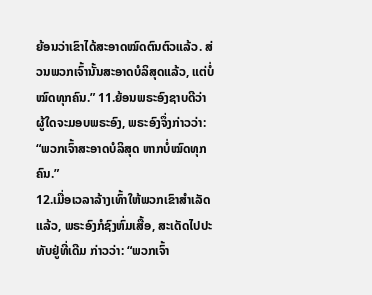ຍ້ອນວ່າເຂົາໄດ້ສະອາດໝົດຕົນຕົວແລ້ວ. ສ່ວນພວກເຈົ້ານັ້ນສະອາດບໍລິສຸດແລ້ວ, ແຕ່ບໍ່ໝົດທຸກຄົນ.” 11.ຍ້ອນພຣະອົງຊາບດີວ່າ ຜູ້ໃດຈະມອບພຣະອົງ, ພຣະອົງຈຶ່ງກ່າວວ່າ: “ພວກເຈົ້າສະອາດບໍລິສຸດ ຫາກບໍ່ໝົດທຸກຄົນ.”
12.ເມື່ອເວລາລ້າງເທົ້າໃຫ້ພວກເຂົາສຳເລັດແລ້ວ, ພຣະອົງກໍຊົງຫົ່ມເສື້ອ, ສະເດັດໄປປະທັບຢູ່ທີ່ເດີມ ກ່າວວ່າ: “ພວກເຈົ້າ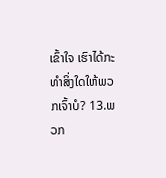ເຂົ້າໃຈ ເຮົາໄດ້ກະທຳສິ່ງໃດໃຫ້ພວກເຈົ້າບໍ? 13.ພວກ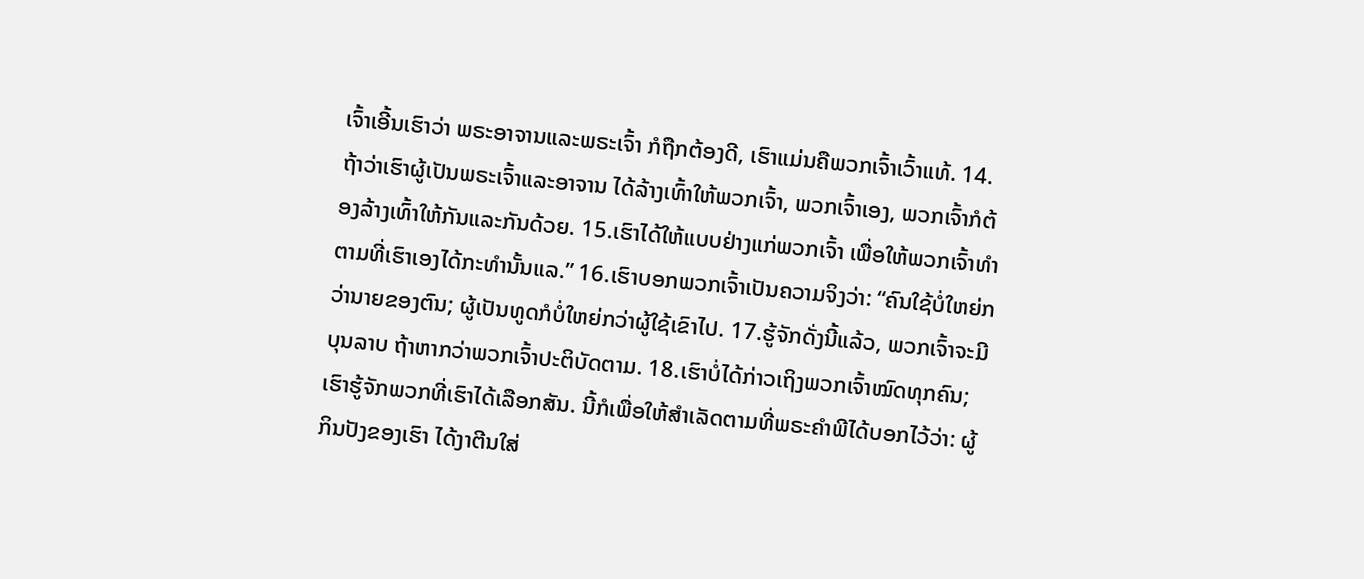ເຈົ້າເອີ້ນເຮົາວ່າ ພຣະອາຈານແລະພຣະເຈົ້າ ກໍຖືກຕ້ອງດີ, ເຮົາແມ່ນຄືພວກເຈົ້າເວົ້າແທ້. 14.ຖ້າວ່າເຮົາຜູ້ເປັນພຣະເຈົ້າແລະອາຈານ ໄດ້ລ້າງເທົ້າໃຫ້ພວກເຈົ້າ, ພວກເຈົ້າເອງ, ພວກເຈົ້າກໍຕ້ອງລ້າງເທົ້າໃຫ້ກັນແລະກັນດ້ວຍ. 15.ເຮົາໄດ້ໃຫ້ແບບຢ່າງແກ່ພວກເຈົ້າ ເພື່ອໃຫ້ພວກເຈົ້າທຳຕາມທີ່ເຮົາເອງໄດ້ກະທຳນັ້ນແລ.” 16.ເຮົາບອກພວກເຈົ້າເປັນຄວາມຈິງວ່າ: “ຄົນໃຊ້ບໍ່ໃຫຍ່ກວ່ານາຍຂອງຕົນ; ຜູ້ເປັນທູດກໍບໍ່ໃຫຍ່ກວ່າຜູ້ໃຊ້ເຂົາໄປ. 17.ຮູ້ຈັກດັ່ງນີ້ແລ້ວ, ພວກເຈົ້າຈະມີບຸນລາບ ຖ້າຫາກວ່າພວກເຈົ້າປະຕິບັດຕາມ. 18.ເຮົາບໍ່ໄດ້ກ່າວເຖິງພວກເຈົ້າໝົດທຸກຄົນ; ເຮົາຮູ້ຈັກພວກທີ່ເຮົາໄດ້ເລືອກສັນ. ນີ້ກໍເພື່ອໃຫ້ສຳເລັດຕາມທີ່ພຣະຄຳພີໄດ້ບອກໄວ້ວ່າ: ຜູ້ກິນປັງຂອງເຮົາ ໄດ້ງາຕີນໃສ່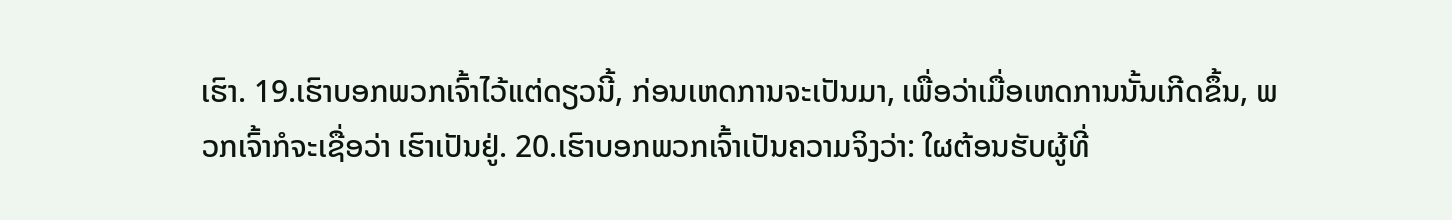ເຮົາ. 19.ເຮົາບອກພວກເຈົ້າໄວ້ແຕ່ດຽວນີ້, ກ່ອນເຫດການຈະເປັນມາ, ເພື່ອວ່າເມື່ອເຫດການນັ້ນເກີດຂຶ້ນ, ພວກເຈົ້າກໍຈະເຊື່ອວ່າ ເຮົາເປັນຢູ່. 20.ເຮົາບອກພວກເຈົ້າເປັນຄວາມຈິງວ່າ: ໃຜຕ້ອນຮັບຜູ້ທີ່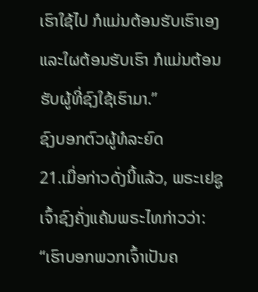ເຮົາໃຊ້ໄປ ກໍແມ່ນຕ້ອນຮັບເຮົາເອງ ແລະໃຜຕ້ອນຮັບເຮົາ ກໍແມ່ນຕ້ອນຮັບຜູ້ທີ່ຊົງໃຊ້ເຮົາມາ.”
ຊົງບອກຕົວຜູ້ທໍລະຍົດ
21.ເມື່ອກ່າວດັ່ງນີ້ແລ້ວ, ພຣະເຢຊູເຈົ້າຊົງຄັ່ງແຄ້ນພຣະໄທກ່າວວ່າ: “ເຮົາບອກພວກເຈົ້າເປັນຄ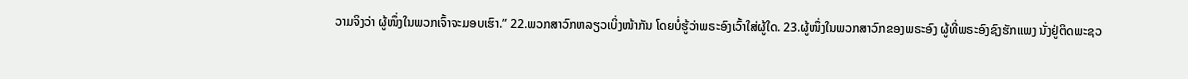ວາມຈິງວ່າ ຜູ້ໜຶ່ງໃນພວກເຈົ້າຈະມອບເຮົາ.” 22.ພວກສາວົກຫລຽວເບິ່ງໜ້າກັນ ໂດຍບໍ່ຮູ້ວ່າພຣະອົງເວົ້າໃສ່ຜູ້ໃດ. 23.ຜູ້ໜຶ່ງໃນພວກສາວົກຂອງພຣະອົງ ຜູ້ທີ່ພຣະອົງຊົງຮັກແພງ ນັ່ງຢູ່ຕິດພະຊວ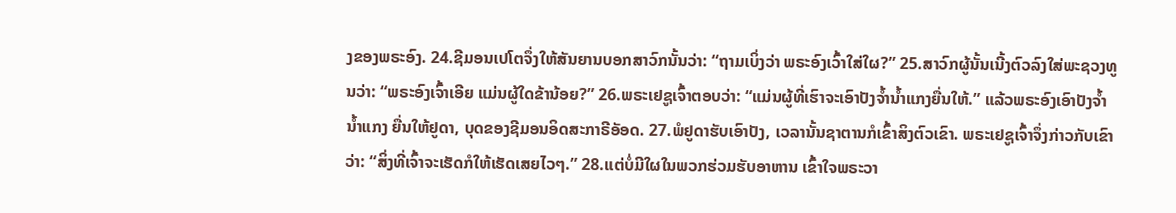ງຂອງພຣະອົງ. 24.ຊີມອນເປໂຕຈຶ່ງໃຫ້ສັນຍານບອກສາວົກນັ້ນວ່າ: “ຖາມເບິ່ງວ່າ ພຣະອົງເວົ້າໃສ່ໃຜ?” 25.ສາວົກຜູ້ນັ້ນເນີ້ງຕົວລົງໃສ່ພະຊວງທູນວ່າ: “ພຣະອົງເຈົ້າເອີຍ ແມ່ນຜູ້ໃດຂ້ານ້ອຍ?” 26.ພຣະເຢຊູເຈົ້າຕອບວ່າ: “ແມ່ນຜູ້ທີ່ເຮົາຈະເອົາປັງຈ້ຳນ້ຳແກງຍື່ນໃຫ້.” ແລ້ວພຣະອົງເອົາປັງຈ້ຳນ້ຳແກງ ຍື່ນໃຫ້ຢູດາ, ບຸດຂອງຊີມອນອິດສະກາຣີອັອດ. 27.ພໍຢູດາຮັບເອົາປັງ, ເວລານັ້ນຊາຕານກໍເຂົ້າສິງຕົວເຂົາ. ພຣະເຢຊູເຈົ້າຈຶ່ງກ່າວກັບເຂົາວ່າ: “ສິ່ງທີ່ເຈົ້າຈະເຮັດກໍໃຫ້ເຮັດເສຍໄວໆ.” 28.ແຕ່ບໍ່ມີໃຜໃນພວກຮ່ວມຮັບອາຫານ ເຂົ້າໃຈພຣະວາ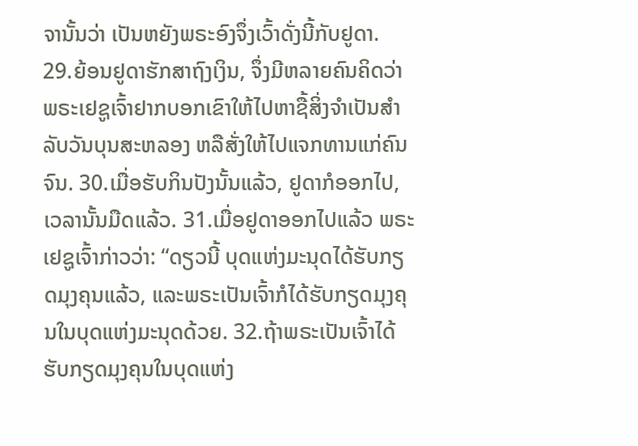ຈານັ້ນວ່າ ເປັນຫຍັງພຣະອົງຈຶ່ງເວົ້າດັ່ງນີ້ກັບຢູດາ. 29.ຍ້ອນຢູດາຮັກສາຖົງເງິນ, ຈຶ່ງມີຫລາຍຄົນຄິດວ່າ ພຣະເຢຊູເຈົ້າຢາກບອກເຂົາໃຫ້ໄປຫາຊື້ສິ່ງຈຳເປັນສຳລັບວັນບຸນສະຫລອງ ຫລືສັ່ງໃຫ້ໄປແຈກທານແກ່ຄົນຈົນ. 30.ເມື່ອຮັບກິນປັງນັ້ນແລ້ວ, ຢູດາກໍອອກໄປ, ເວລານັ້ນມືດແລ້ວ. 31.ເມື່ອຢູດາອອກໄປແລ້ວ ພຣະເຢຊູເຈົ້າກ່າວວ່າ: “ດຽວນີ້ ບຸດແຫ່ງມະນຸດໄດ້ຮັບກຽດມຸງຄຸນແລ້ວ, ແລະພຣະເປັນເຈົ້າກໍໄດ້ຮັບກຽດມຸງຄຸນໃນບຸດແຫ່ງມະນຸດດ້ວຍ. 32.ຖ້າພຣະເປັນເຈົ້າໄດ້ຮັບກຽດມຸງຄຸນໃນບຸດແຫ່ງ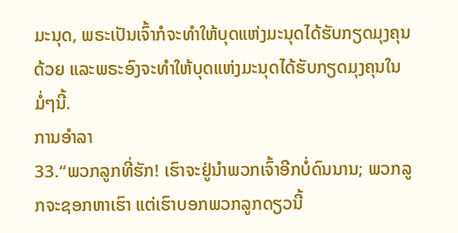ມະນຸດ, ພຣະເປັນເຈົ້າກໍຈະທຳໃຫ້ບຸດແຫ່ງມະນຸດໄດ້ຮັບກຽດມຸງຄຸນດ້ວຍ ແລະພຣະອົງຈະທຳໃຫ້ບຸດແຫ່ງມະນຸດໄດ້ຮັບກຽດມຸງຄຸນໃນມໍ່ໆນີ້.
ການອຳລາ
33.“ພວກລູກທີ່ຮັກ! ເຮົາຈະຢູ່ນຳພວກເຈົ້າອີກບໍ່ດົນນານ; ພວກລູກຈະຊອກຫາເຮົາ ແຕ່ເຮົາບອກພວກລູກດຽວນີ້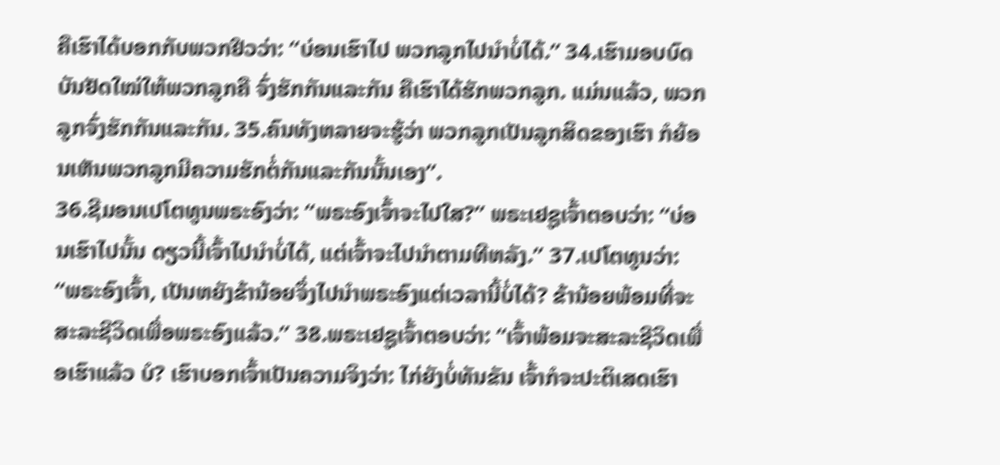ຄືເຮົາໄດ້ບອກກັບພວກຢິວວ່າ: “ບ່ອນເຮົາໄປ ພວກລູກໄປນຳບໍ່ໄດ້.” 34.ເຮົາມອບບົດບັນຢັດໃໝ່ໃຫ້ພວກລູກຄື ຈົ່ງຮັກກັນແລະກັນ ຄືເຮົາໄດ້ຮັກພວກລູກ. ແມ່ນແລ້ວ, ພວກລູກຈົ່ງຮັກກັນແລະກັນ. 35.ຄົນທັງຫລາຍຈະຮູ້ວ່າ ພວກລູກເປັນລູກສິດຂອງເຮົາ ກໍຍ້ອນເຫັນພວກລູກມີຄວາມຮັກຕໍ່ກັນແລະກັນນັ້ນເອງ”.
36.ຊີມອນເປໂຕທູນພຣະອົງວ່າ: “ພຣະອົງເຈົ້າຈະໄປໃສ?” ພຣະເຢຊູເຈົ້າຕອບວ່າ: “ບ່ອນເຮົາໄປນັ້ນ ດຽວນີ້ເຈົ້າໄປນຳບໍ່ໄດ້, ແຕ່ເຈົ້າຈະໄປນຳຕາມທີຫລັງ.” 37.ເປໂຕທູນວ່າ: “ພຣະອົງເຈົ້າ, ເປັນຫຍັງຂ້ານ້ອຍຈຶ່ງໄປນຳພຣະອົງແຕ່ເວລານີ້ບໍ່ໄດ້? ຂ້ານ້ອຍພ້ອມທີ່ຈະສະລະຊີວິດເພື່ອພຣະອົງແລ້ວ.” 38.ພຣະເຢຊູເຈົ້າຕອບວ່າ: “ເຈົ້າພ້ອມຈະສະລະຊີວິດເພື່ອເຮົາແລ້ວ ບໍ? ເຮົາບອກເຈົ້າເປັນຄວາມຈິງວ່າ: ໄກ່ຍັງບໍ່ທັນຂັນ ເຈົ້າກໍຈະປະຕິເສດເຮົາ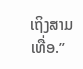ເຖິງສາມເທື່ອ.”